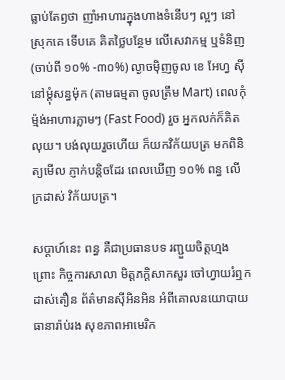ធ្លាប់តែឭថា ញាំអាហារក្នុងហាងទំនើបៗ ល្អៗ នៅស្រុកគេ ទើបគេ គិតថ្លៃបន្ថែម លើសេវាកម្ម ឬទំនិញ (ចាប់ពី ១០% -៣០%) ល្ងាចម៉ិញចូល ខេ អែហ្វ ស៊ី នៅម្តុំសន្ធម៉ុក (តាមធម្មតា ចូលត្រឹម Mart) ពេលកុំម៉្មង់អាហារភ្លាមៗ (Fast Food) រួច អ្នកលក់ក៏គិតលុយ។ បង់លុយរួចហើយ ក៏យកវិក័យបត្រ មកពិនិត្យមើល ភ្ញាក់បន្តិចដែរ ពេលឃើញ ១០% ពន្ធ លើក្រដាស់ វិក័យបត្រ។

សប្តាហ៍នេះ ពន្ធ គឺជាប្រធានបទ រញ្ជួយចិត្តហ្មង ព្រោះ កិច្ចការសាលា មិត្តភក្តិសាកសួរ ចៅហ្វាយរំឮកដាស់តឿន ព័ត៌មានស៊ីអិនអិន អំពីគោលនយោបាយធានារ៉ាប់រង សុខភាពអាមេរិក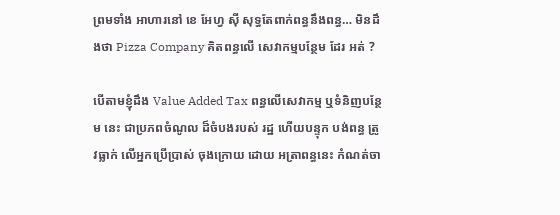ព្រមទាំង អាហារនៅ ខេ អែហ្វ ស៊ី សុទ្ធតែពាក់ពន្ធនឹងពន្ធ… មិនដឹងថា Pizza Company គិតពន្ធលើ សេវាកម្មបន្ថែម ដែរ អត់ ?

បើតាមខ្ញុំដឹង Value Added Tax ពន្ធលើសេវាកម្ម ឬទំនិញបន្ថែម នេះ ជាប្រភពចំណូល ដ៏ចំបងរបស់ រដ្ឋ ហើយបន្ទុក បង់ពន្ធ ត្រូវធ្លាក់ លើអ្នកប្រើប្រាស់ ចុងក្រោយ ដោយ អត្រាពន្ធនេះ កំណត់ចា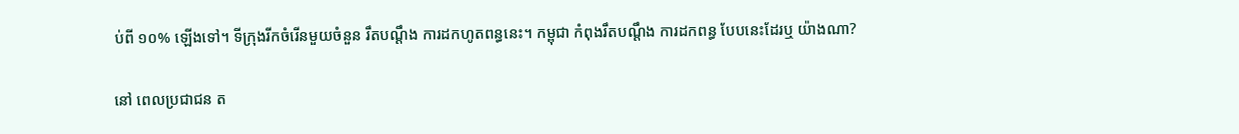ប់ពី ១០% ឡើងទៅ។ ទីក្រុងរីកចំរើនមួយចំនួន រឹតបណ្តឹង ការដកហូតពន្ធនេះ។ កម្ពុជា កំពុងរឹតបណ្តឹង ការដកពន្ធ បែបនេះដែរឬ យ៉ាងណា?

នៅ ពេលប្រជាជន ត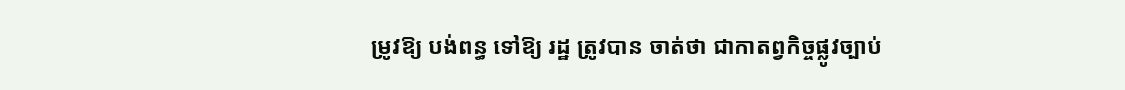ម្រូវឱ្យ បង់ពន្ធ ទៅឱ្យ រដ្ឋ ត្រូវបាន ចាត់ថា ជាកាតព្វកិច្ចផ្លូវច្បាប់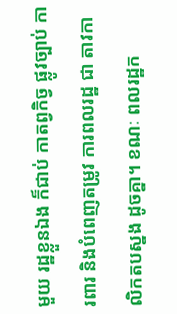មួយ រដ្ឋខ្លួនឯង ក៏ជាប់ កាតព្វកិច្វ ផ្លូវច្បាប់ ការពារ និងបំពេញតម្រូវ ការពលរដ្ឋ ជា តាវកាលិកតបស្នង ដូចគ្នា។ ខណៈ ពលរដ្ឋក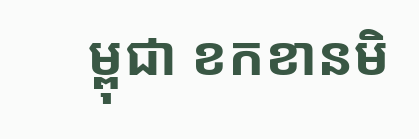ម្ពុជា ខកខានមិ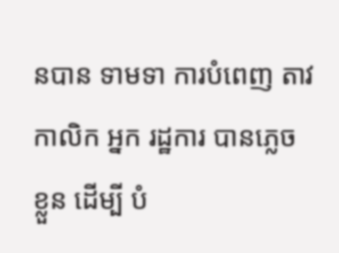នបាន ទាមទា ការបំពេញ តាវកាលិក អ្នក រដ្ឋការ បានភ្លេច ខ្លួន ដើម្បី បំ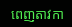ពេញតាវកា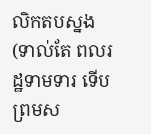លិកតបស្នង (ទាល់តែ ពលរដ្ឋទាមទារ ទើបព្រមស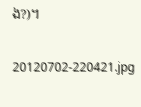ង?)។

20120702-220421.jpg